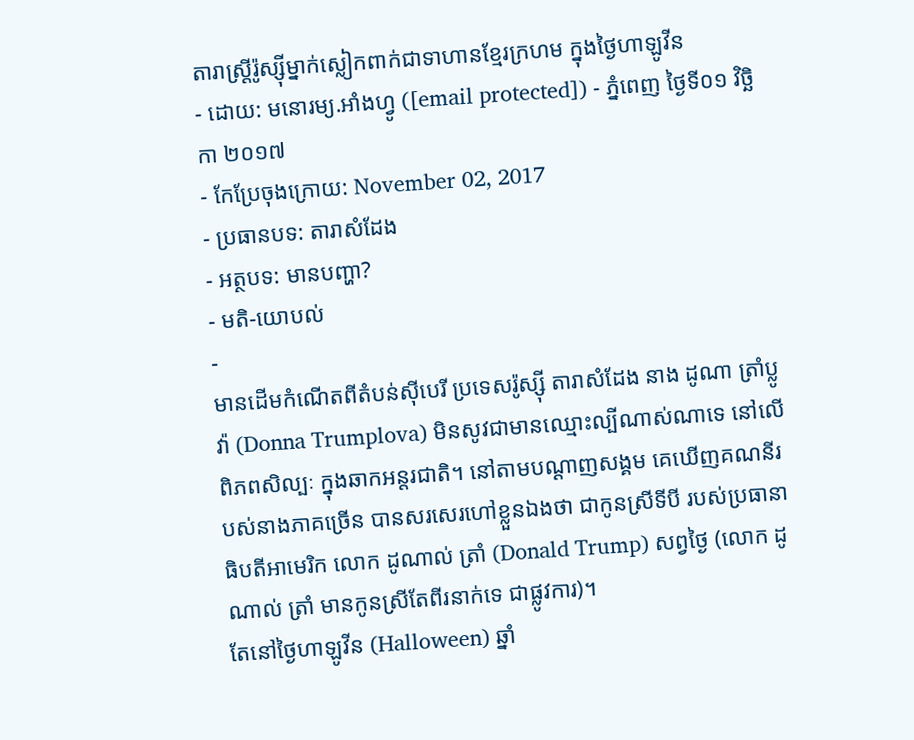តារាស្ត្រីរ៉ូស្ស៊ីម្នាក់ស្លៀកពាក់ជាទាហានខ្មែរក្រហម ក្នុងថ្ងៃហាឡូវីន
- ដោយ: មនោរម្យ.អាំងហ្វូ ([email protected]) - ភ្នំពេញ ថ្ងៃទី០១ វិច្ឆិកា ២០១៧
- កែប្រែចុងក្រោយ: November 02, 2017
- ប្រធានបទ: តារាសំដែង
- អត្ថបទ: មានបញ្ហា?
- មតិ-យោបល់
-
មានដើមកំណើតពីតំបន់ស៊ីបេរី ប្រទេសរ៉ូស្ស៊ី តារាសំដែង នាង ដូណា ត្រាំប្លូវ៉ា (Donna Trumplova) មិនសូវជាមានឈ្មោះល្បីណាស់ណាទេ នៅលើពិភពសិល្បៈ ក្នុងឆាកអន្តរជាតិ។ នៅតាមបណ្ដាញសង្គម គេឃើញគណនីរបស់នាងភាគច្រើន បានសរសេរហៅខ្លួនឯងថា ជាកូនស្រីទីបី របស់ប្រធានាធិបតីអាមេរិក លោក ដូណាល់ ត្រាំ (Donald Trump) សព្វថ្ងៃ (លោក ដូណាល់ ត្រាំ មានកូនស្រីតែពីរនាក់ទេ ជាផ្លូវការ)។
តែនៅថ្ងៃហាឡូវីន (Halloween) ឆ្នាំ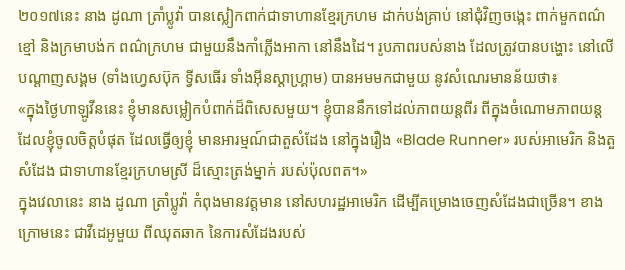២០១៧នេះ នាង ដូណា ត្រាំប្លូវ៉ា បានស្លៀកពាក់ជាទាហានខ្មែរក្រហម ដាក់បង់គ្រាប់ នៅជុំវិញចង្កេះ ពាក់មួកពណ៌ខ្មៅ និងក្រមាបង់ក ពណ៌ក្រហម ជាមួយនឹងកាំភ្លើងអាកា នៅនឹងដៃ។ រូបភាពរបស់នាង ដែលត្រូវបានបង្ហោះ នៅលើបណ្ដាញសង្គម (ទាំងហ្វេសប៊ុក ទ្វីសធើរ ទាំងអ៊ីនស្ដាហ្គ្រាម) បានអមមកជាមួយ នូវសំណេរមានន័យថា៖
«ក្នុងថ្ងៃហាឡូវីននេះ ខ្ញុំមានសម្លៀកបំពាក់ដ៏ពិសេសមួយ។ ខ្ញុំបាននឹកទៅដល់ភាពយន្ដពីរ ពីក្នុងចំណោមភាពយន្ដ ដែលខ្ញុំចូលចិត្តបំផុត ដែលធ្វើឲ្យខ្ញុំ មានអារម្មណ៍ជាតួសំដែង នៅក្នុងរឿង «Blade Runner» របស់អាមេរិក និងតួសំដែង ជាទាហានខ្មែរក្រហមស្រី ដ៏ស្មោះត្រង់ម្នាក់ របស់ប៉ុលពត។»
ក្នុងវេលានេះ នាង ដូណា ត្រាំប្លូវ៉ា កំពុងមានវត្តមាន នៅសហរដ្ឋអាមេរិក ដើម្បីគម្រោងចេញសំដែងជាច្រើន។ ខាងក្រោមនេះ ជាវីដេអូមួយ ពីឈុតឆាក នៃការសំដែងរបស់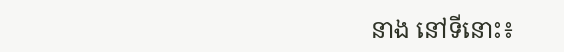នាង នៅទីនោះ៖